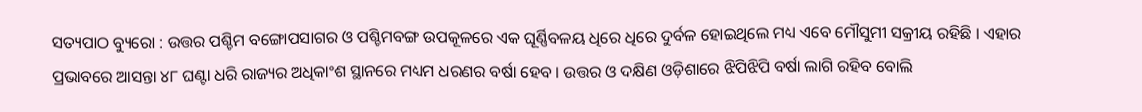ସତ୍ୟପାଠ ବ୍ୟୁରୋ : ଉତ୍ତର ପଶ୍ଚିମ ବଙ୍ଗୋପସାଗର ଓ ପଶ୍ଚିମବଙ୍ଗ ଉପକୂଳରେ ଏକ ଘୂର୍ଣ୍ଣିବଳୟ ଧିରେ ଧିରେ ଦୁର୍ବଳ ହୋଇଥିଲେ ମଧ୍ୟ ଏବେ ମୌସୁମୀ ସକ୍ରୀୟ ରହିଛି । ଏହାର ପ୍ରଭାବରେ ଆସନ୍ତା ୪୮ ଘଣ୍ଟା ଧରି ରାଜ୍ୟର ଅଧିକାଂଶ ସ୍ଥାନରେ ମଧ୍ୟମ ଧରଣର ବର୍ଷା ହେବ । ଉତ୍ତର ଓ ଦକ୍ଷିଣ ଓଡ଼ିଶାରେ ଝିପିଝିପି ବର୍ଷା ଲାଗି ରହିବ ବୋଲି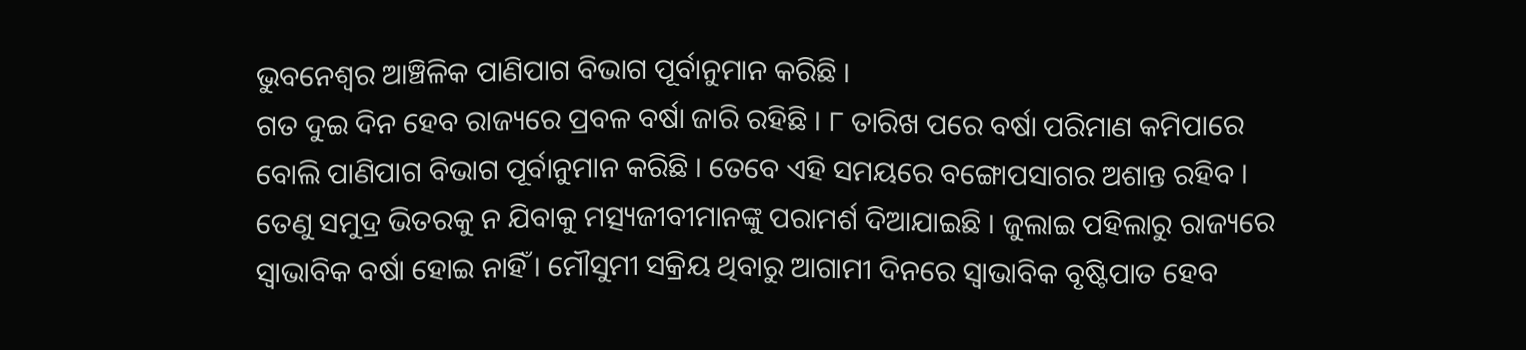ଭୁବନେଶ୍ୱର ଆଞ୍ଚିଳିକ ପାଣିପାଗ ବିଭାଗ ପୂର୍ବାନୁମାନ କରିଛି ।
ଗତ ଦୁଇ ଦିନ ହେବ ରାଜ୍ୟରେ ପ୍ରବଳ ବର୍ଷା ଜାରି ରହିଛି । ୮ ତାରିଖ ପରେ ବର୍ଷା ପରିମାଣ କମିପାରେ ବୋଲି ପାଣିପାଗ ବିଭାଗ ପୂର୍ବାନୁମାନ କରିଛି । ତେବେ ଏହି ସମୟରେ ବଙ୍ଗୋପସାଗର ଅଶାନ୍ତ ରହିବ । ତେଣୁ ସମୁଦ୍ର ଭିତରକୁ ନ ଯିବାକୁ ମତ୍ସ୍ୟଜୀବୀମାନଙ୍କୁ ପରାମର୍ଶ ଦିଆଯାଇଛି । ଜୁଲାଇ ପହିଲାରୁ ରାଜ୍ୟରେ ସ୍ୱାଭାବିକ ବର୍ଷା ହୋଇ ନାହିଁ । ମୌସୁମୀ ସକ୍ରିୟ ଥିବାରୁ ଆଗାମୀ ଦିନରେ ସ୍ୱାଭାବିକ ବୃଷ୍ଟିପାତ ହେବ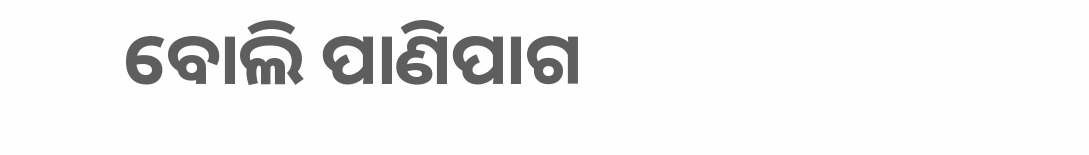ବୋଲି ପାଣିପାଗ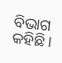ବିଭାଗ କହିଛି ।